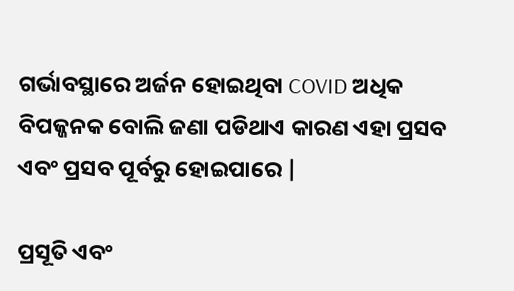ଗର୍ଭାବସ୍ଥାରେ ଅର୍ଜନ ହୋଇଥିବା COVID ଅଧିକ ବିପଜ୍ଜନକ ବୋଲି ଜଣା ପଡିଥାଏ କାରଣ ଏହା ପ୍ରସବ ଏବଂ ପ୍ରସବ ପୂର୍ବରୁ ହୋଇପାରେ |

ପ୍ରସୂତି ଏବଂ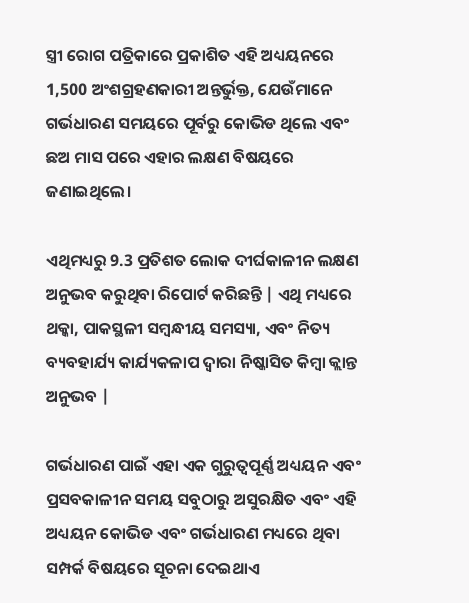ସ୍ତ୍ରୀ ରୋଗ ପତ୍ରିକାରେ ପ୍ରକାଶିତ ଏହି ଅଧ୍ୟୟନରେ 1,500 ଅଂଶଗ୍ରହଣକାରୀ ଅନ୍ତର୍ଭୁକ୍ତ, ଯେଉଁମାନେ ଗର୍ଭଧାରଣ ସମୟରେ ପୂର୍ବରୁ କୋଭିଡ ଥିଲେ ଏବଂ ଛଅ ମାସ ପରେ ଏହାର ଲକ୍ଷଣ ବିଷୟରେ ଜଣାଇଥିଲେ।

ଏଥିମଧ୍ୟରୁ 9.3 ପ୍ରତିଶତ ଲୋକ ଦୀର୍ଘକାଳୀନ ଲକ୍ଷଣ ଅନୁଭବ କରୁଥିବା ରିପୋର୍ଟ କରିଛନ୍ତି | ଏଥି ମଧ୍ୟରେ ଥକ୍କା, ପାକସ୍ଥଳୀ ସମ୍ବନ୍ଧୀୟ ସମସ୍ୟା, ଏବଂ ନିତ୍ୟ ବ୍ୟବହାର୍ଯ୍ୟ କାର୍ଯ୍ୟକଳାପ ଦ୍ୱାରା ନିଷ୍କାସିତ କିମ୍ବା କ୍ଲାନ୍ତ ଅନୁଭବ |

ଗର୍ଭଧାରଣ ପାଇଁ ଏହା ଏକ ଗୁରୁତ୍ୱପୂର୍ଣ୍ଣ ଅଧ୍ୟୟନ ଏବଂ ପ୍ରସବକାଳୀନ ସମୟ ସବୁଠାରୁ ଅସୁରକ୍ଷିତ ଏବଂ ଏହି ଅଧ୍ୟୟନ କୋଭିଡ ଏବଂ ଗର୍ଭଧାରଣ ମଧ୍ୟରେ ଥିବା ସମ୍ପର୍କ ବିଷୟରେ ସୂଚନା ଦେଇଥାଏ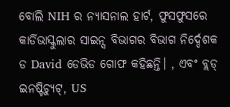ବୋଲି NIH ର ନ୍ୟାସନାଲ ହାର୍ଟ, ଫୁସଫୁସରେ କାର୍ଡିଭାସ୍କୁଲାର ସାଇନ୍ସ ବିଭାଗର ବିଭାଗ ନିର୍ଦ୍ଦେଶକ ଡ David ଡେଭିଡ ଗୋଫ କହିଛନ୍ତି। , ଏବଂ ବ୍ଲଡ୍ ଇନଷ୍ଟିଚ୍ୟୁଟ୍, US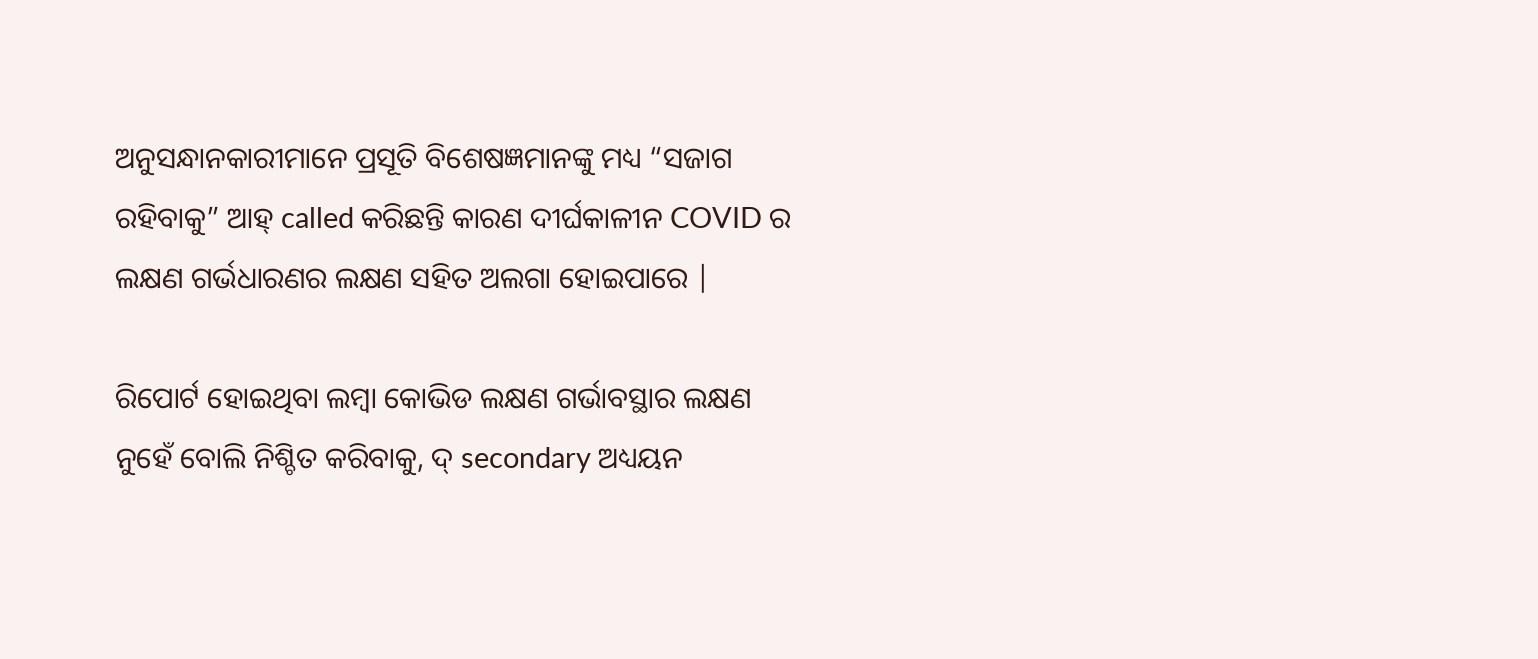ଅନୁସନ୍ଧାନକାରୀମାନେ ପ୍ରସୂତି ବିଶେଷଜ୍ଞମାନଙ୍କୁ ମଧ୍ୟ “ସଜାଗ ରହିବାକୁ” ଆହ୍ called କରିଛନ୍ତି କାରଣ ଦୀର୍ଘକାଳୀନ COVID ର ଲକ୍ଷଣ ଗର୍ଭଧାରଣର ଲକ୍ଷଣ ସହିତ ଅଲଗା ହୋଇପାରେ |

ରିପୋର୍ଟ ହୋଇଥିବା ଲମ୍ବା କୋଭିଡ ଲକ୍ଷଣ ଗର୍ଭାବସ୍ଥାର ଲକ୍ଷଣ ନୁହେଁ ବୋଲି ନିଶ୍ଚିତ କରିବାକୁ, ଦ୍ secondary ଅଧ୍ୟୟନ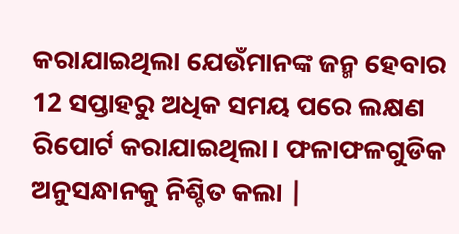କରାଯାଇଥିଲା ଯେଉଁମାନଙ୍କ ଜନ୍ମ ହେବାର 12 ସପ୍ତାହରୁ ଅଧିକ ସମୟ ପରେ ଲକ୍ଷଣ ରିପୋର୍ଟ କରାଯାଇଥିଲା। ଫଳାଫଳଗୁଡିକ ଅନୁସନ୍ଧାନକୁ ନିଶ୍ଚିତ କଲା |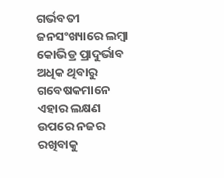ଗର୍ଭବତୀ ଜନସଂଖ୍ୟାରେ ଲମ୍ବା କୋଭିଡ୍ର ପ୍ରାଦୁର୍ଭାବ ଅଧିକ ଥିବାରୁ ଗବେଷକମାନେ ଏହାର ଲକ୍ଷଣ ଉପରେ ନଜର ରଖିବାକୁ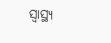ସ୍ୱାସ୍ଥ୍ୟ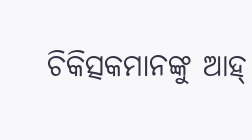ଚିକିତ୍ସକମାନଙ୍କୁ ଆହ୍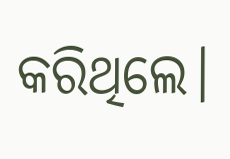କରିଥିଲେ।